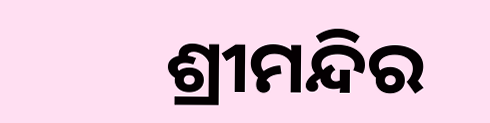ଶ୍ରୀମନ୍ଦିର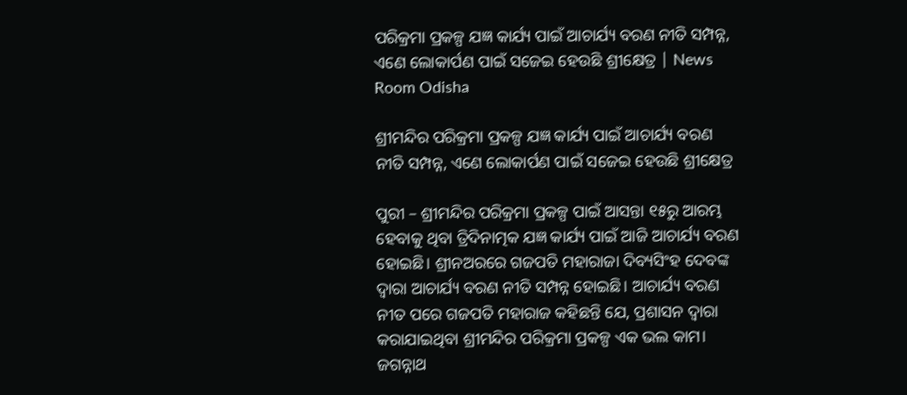ପରିକ୍ରମା ପ୍ରକଳ୍ପ ଯଜ୍ଞ କାର୍ଯ୍ୟ ପାଇଁ ଆଚାର୍ଯ୍ୟ ବରଣ ନୀତି ସମ୍ପନ୍ନ, ଏଣେ ଲୋକାର୍ପଣ ପାଇଁ ସଜେଇ ହେଉଛି ଶ୍ରୀକ୍ଷେତ୍ର | News Room Odisha

ଶ୍ରୀମନ୍ଦିର ପରିକ୍ରମା ପ୍ରକଳ୍ପ ଯଜ୍ଞ କାର୍ଯ୍ୟ ପାଇଁ ଆଚାର୍ଯ୍ୟ ବରଣ ନୀତି ସମ୍ପନ୍ନ, ଏଣେ ଲୋକାର୍ପଣ ପାଇଁ ସଜେଇ ହେଉଛି ଶ୍ରୀକ୍ଷେତ୍ର

ପୁରୀ – ଶ୍ରୀମନ୍ଦିର ପରିକ୍ରମା ପ୍ରକଳ୍ପ ପାଇଁ ଆସନ୍ତା ୧୫ରୁ ଆରମ୍ଭ ହେବାକୁ ଥିବା ତ୍ରିଦିନାତ୍ମକ ଯଜ୍ଞ କାର୍ଯ୍ୟ ପାଇଁ ଆଜି ଆଚାର୍ଯ୍ୟ ବରଣ ହୋଇଛି। ଶ୍ରୀନଅରରେ ଗଜପତି ମହାରାଜା ଦିବ୍ୟସିଂହ ଦେବଙ୍କ ଦ୍ବାରା ଆଚାର୍ଯ୍ୟ ବରଣ ନୀତି ସମ୍ପନ୍ନ ହୋଇଛି। ଆଚାର୍ଯ୍ୟ ବରଣ ନୀତ ପରେ ଗଜପତି ମହାରାଜ କହିଛନ୍ତି ଯେ, ପ୍ରଶାସନ ଦ୍ୱାରା କରାଯାଇଥିବା ଶ୍ରୀମନ୍ଦିର ପରିକ୍ରମା ପ୍ରକଳ୍ପ ଏକ ଭଲ କାମ। ଜଗନ୍ନାଥ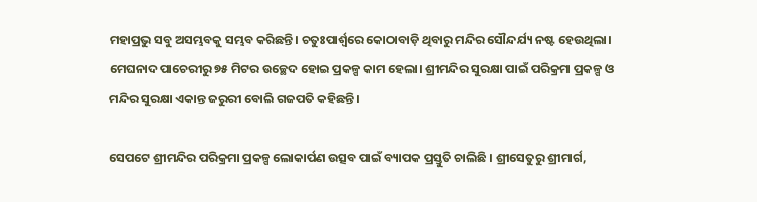ମହାପ୍ରଭୁ ସବୁ ଅସମ୍ଭବକୁ ସମ୍ଭବ କରିଛନ୍ତି। ଚତୁଃପାର୍ଶ୍ୱରେ କୋଠାବାଡ଼ି ଥିବାରୁ ମନ୍ଦିର ସୌନ୍ଦର୍ଯ୍ୟ ନଷ୍ଟ ହେଉଥିଲା। ମେଘନାଦ ପାଚେରୀରୁ ୭୫ ମିଟର ଉଚ୍ଛେଦ ହୋଇ ପ୍ରକଳ୍ପ କାମ ହେଲା। ଶ୍ରୀମନ୍ଦିର ସୁରକ୍ଷା ପାଇଁ ପରିକ୍ରମା ପ୍ରକଳ୍ପ ଓ ମନ୍ଦିର ସୁରକ୍ଷା ଏକାନ୍ତ ଜରୁରୀ ବୋଲି ଗଜପତି କହିଛନ୍ତି।

ସେପଟେ ଶ୍ରୀମନ୍ଦିର ପରିକ୍ରମା ପ୍ରକଳ୍ପ ଲୋକାର୍ପଣ ଉତ୍ସବ ପାଇଁ ବ୍ୟାପକ ପ୍ରସ୍ତୁତି ଚାଲିଛି । ଶ୍ରୀସେତୁରୁ ଶ୍ରୀମାର୍ଗ,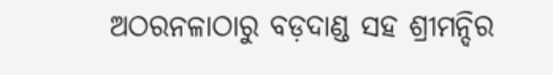ଅଠରନଳାଠାରୁ ବଡ଼ଦାଣ୍ଡ ସହ ଶ୍ରୀମନ୍ଦିର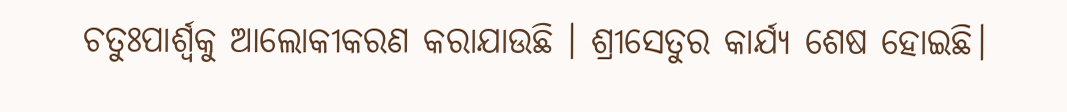ଚତୁଃପାର୍ଶ୍ୱକୁ ଆଲୋକୀକରଣ କରାଯାଉଛି । ଶ୍ରୀସେତୁର କାର୍ଯ୍ୟ ଶେଷ ହୋଇଛି।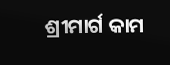ଶ୍ରୀମାର୍ଗ କାମ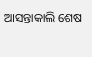ଆସନ୍ତାକାଲି ଶେଷ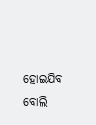ହୋଇଯିବ ବୋଲି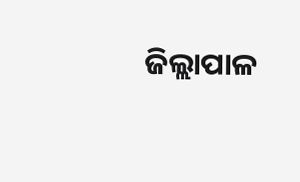ଜିଲ୍ଲାପାଳ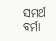ସମର୍ଥ ବର୍ମା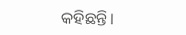କହିଛନ୍ତି।